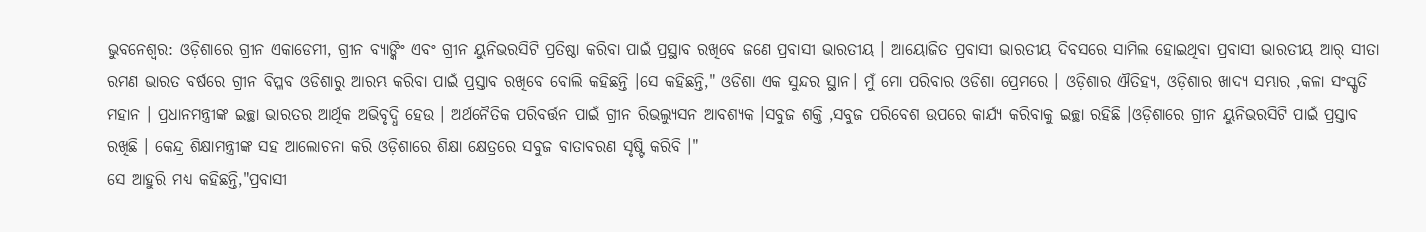ଭୁବନେଶ୍ବର: ଓଡ଼ିଶାରେ ଗ୍ରୀନ ଏକାଡେମୀ, ଗ୍ରୀନ ବ୍ୟାଙ୍କିଂ ଏବଂ ଗ୍ରୀନ ୟୁନିଭରସିଟି ପ୍ରତିଷ୍ଠା କରିବା ପାଇଁ ପ୍ରସ୍ଥାବ ରଖିବେ ଜଣେ ପ୍ରବାସୀ ଭାରତୀୟ । ଆୟୋଜିତ ପ୍ରବାସୀ ଭାରତୀୟ ଦିବସରେ ସାମିଲ ହୋଇଥିବା ପ୍ରବାସୀ ଭାରତୀୟ ଆର୍ ସୀତା ରମଣ ଭାରତ ବର୍ଷରେ ଗ୍ରୀନ ବିପ୍ଳବ ଓଡିଶାରୁ ଆରମ୍ଭ କରିବା ପାଇଁ ପ୍ରସ୍ତାବ ରଖିବେ ବୋଲି କହିଛନ୍ତି ।ସେ କହିଛନ୍ତି," ଓଡିଶା ଏକ ସୁନ୍ଦର ସ୍ଥାନ। ମୁଁ ମୋ ପରିବାର ଓଡିଶା ପ୍ରେମରେ । ଓଡ଼ିଶାର ଐତିହ୍ୟ, ଓଡ଼ିଶାର ଖାଦ୍ୟ ସମ୍ଭାର ,କଳା ସଂସ୍କୃତି ମହାନ । ପ୍ରଧାନମନ୍ତ୍ରୀଙ୍କ ଇଚ୍ଛା ଭାରତର ଆର୍ଥିକ ଅଭିବୃଦ୍ଧି ହେଉ । ଅର୍ଥନୈତିକ ପରିବର୍ତ୍ତନ ପାଇଁ ଗ୍ରୀନ ରିଭଲ୍ୟୁସନ ଆବଶ୍ୟକ ।ସବୁଜ ଶକ୍ତି ,ସବୁଜ ପରିବେଶ ଉପରେ କାର୍ଯ୍ୟ କରିବାକୁ ଇଚ୍ଛା ରହିଛି ।ଓଡ଼ିଶାରେ ଗ୍ରୀନ ୟୁନିଭରସିଟି ପାଇଁ ପ୍ରସ୍ତାବ ରଖିଛି । କେନ୍ଦ୍ର ଶିକ୍ଷାମନ୍ତ୍ରୀଙ୍କ ସହ ଆଲୋଚନା କରି ଓଡ଼ିଶାରେ ଶିକ୍ଷା କ୍ଷେତ୍ରରେ ସବୁଜ ବାତାବରଣ ସୃଷ୍ଟି କରିବି ।"
ସେ ଆହୁରି ମଧ୍ୟ କହିଛନ୍ତି,"ପ୍ରବାସୀ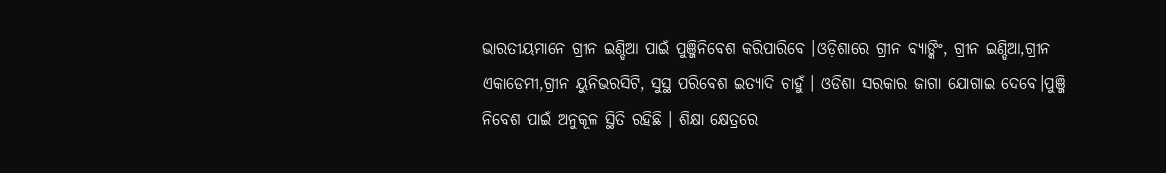ଭାରତୀୟମାନେ ଗ୍ରୀନ ଇଣ୍ଡିଆ ପାଇଁ ପୁଞ୍ଜିନିବେଶ କରିପାରିବେ ।ଓଡ଼ିଶାରେ ଗ୍ରୀନ ବ୍ୟାଙ୍କିଂ, ଗ୍ରୀନ ଇଣ୍ଡିଆ,ଗ୍ରୀନ ଏକାଡେମୀ,ଗ୍ରୀନ ୟୁନିଭରସିଟି, ସୁସ୍ଥ ପରିବେଶ ଇତ୍ୟାଦି ଚାହୁଁ । ଓଡିଶା ସରକାର ଜାଗା ଯୋଗାଇ ଦେବେ।ପୁଞ୍ଜି ନିବେଶ ପାଇଁ ଅନୁକୂଳ ସ୍ଥିତି ରହିଛି । ଶିକ୍ଷା କ୍ଷେତ୍ରରେ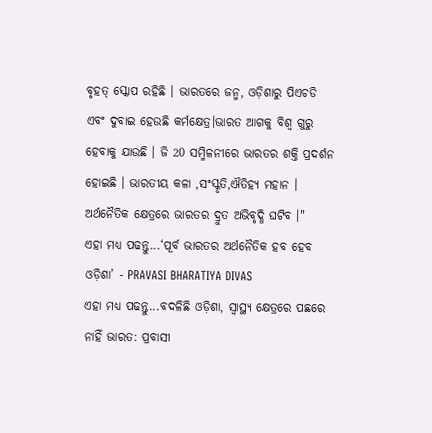ବୃହତ୍ ସ୍କୋପ ରହିଛି । ଭାରତରେ ଜନ୍ମ, ଓଡ଼ିଶାରୁ ପିଏଚଡି ଏବଂ ଦୁବାଇ ହେଉଛି କର୍ମକ୍ଷେତ୍ର।ଭାରତ ଆଗକୁ ବିଶ୍ୱ ଗୁରୁ ହେବାକୁ ଯାଉଛି । ଜି 20 ସମ୍ମିଳନୀରେ ଭାରତର ଶକ୍ତି ପ୍ରଦର୍ଶନ ହୋଇଛି । ଭାରତୀୟ କଳା ,ସଂସ୍କୃତି,ଐତିହ୍ୟ ମହାନ । ଅର୍ଥନୈତିକ କ୍ଷେତ୍ରରେ ଭାରତର ଦ୍ରୁତ ଅଭିବୃଦ୍ଧି ଘଟିବ ।"
ଏହା ମଧ୍ୟ ପଢନ୍ତୁ...‘ପୂର୍ବ ଭାରତର ଅର୍ଥନୈତିକ ହବ ହେବ ଓଡ଼ିଶା’ - PRAVASI BHARATIYA DIVAS
ଏହା ମଧ୍ୟ ପଢନ୍ତୁ...ବଦଳିଛି ଓଡ଼ିଶା, ସ୍ୱାସ୍ଥ୍ୟ କ୍ଷେତ୍ରରେ ପଛରେ ନାହିଁ ଭାରତ: ପ୍ରବାସୀ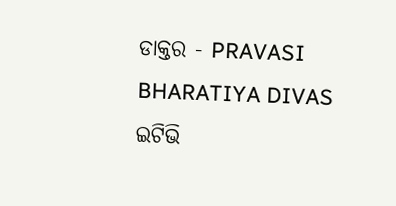ଡାକ୍ତର - PRAVASI BHARATIYA DIVAS
ଇଟିଭି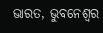ଭାରତ, ଭୁବନେଶ୍ବର